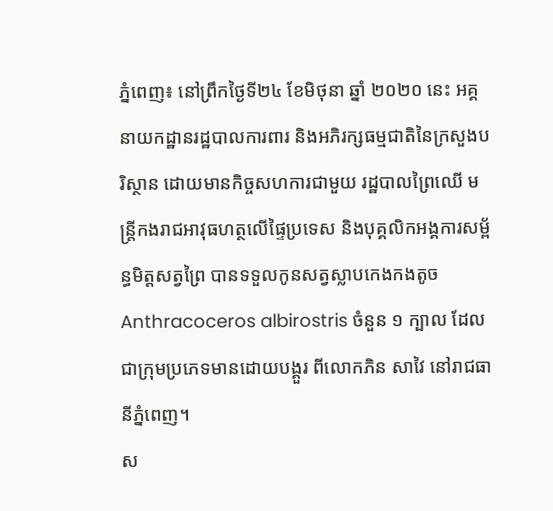ភ្នំពេញ៖ នៅព្រឹកថ្ងៃទី២៤ ខែមិថុនា ឆ្នាំ ២០២០ នេះ អគ្គនាយកដ្ឋានរដ្ឋបាលការពារ និងអភិរក្សធម្មជាតិនៃក្រសួងបរិស្ថាន ដោយមានកិច្ចសហការជាមួយ រដ្ឋបាលព្រៃឈើ មន្ត្រីកងរាជអាវុធហត្ថលើផ្ទៃប្រទេស និងបុគ្គលិកអង្គការសម្ព័ន្ធមិត្តសត្វព្រៃ បានទទួលកូនសត្វស្លាបកេងកងតូច Anthracoceros albirostris ចំនួន ១ ក្បាល ដែលជាក្រុមប្រភេទមានដោយបង្គួរ ពីលោកភិន សាវៃ នៅរាជធានីភ្នំពេញ។
ស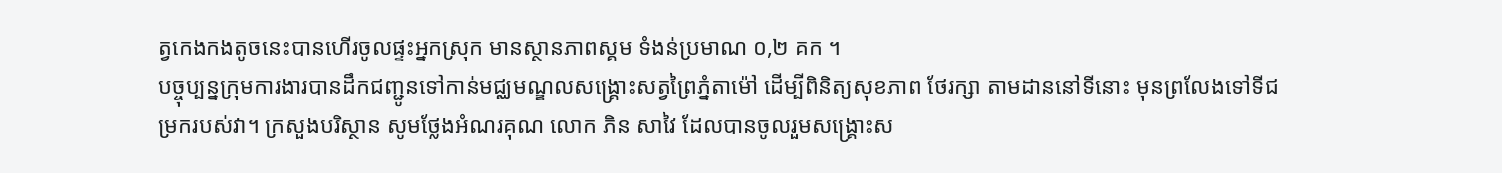ត្វកេងកងតូចនេះបានហើរចូលផ្ទះអ្នកស្រុក មានស្ថានភាពស្គម ទំងន់ប្រមាណ ០,២ គក ។
បច្ចុប្បន្នក្រុមការងារបានដឹកជញ្ជូនទៅកាន់មជ្ឈមណ្ឌលសង្គ្រោះសត្វព្រៃភ្នំតាម៉ៅ ដើម្បីពិនិត្យសុខភាព ថែរក្សា តាមដាននៅទីនោះ មុនព្រលែងទៅទីជម្រករបស់វា។ ក្រសួងបរិស្ថាន សូមថ្លែងអំណរគុណ លោក ភិន សាវៃ ដែលបានចូលរួមសង្គ្រោះស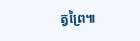ត្វព្រៃ៕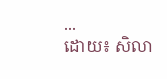...
ដោយ៖ សិលា